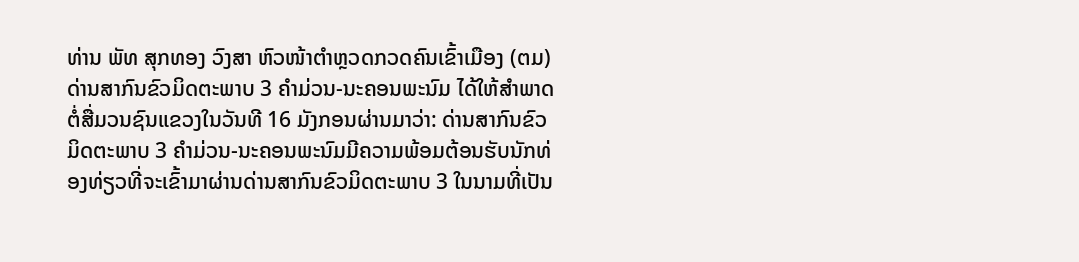ທ່ານ ພັທ ສຸກທອງ ວົງສາ ຫົວໜ້າຕໍາຫຼວດກວດຄົນເຂົ້າເມືອງ (ຕມ) ດ່ານສາກົນຂົວມິດຕະພາບ 3 ຄໍາມ່ວນ-ນະຄອນພະນົມ ໄດ້ໃຫ້ສໍາພາດຕໍ່ສື່ມວນຊົນແຂວງໃນວັນທີ 16 ມັງກອນຜ່ານມາວ່າ: ດ່ານສາກົນຂົວມິດຕະພາບ 3 ຄໍາມ່ວນ-ນະຄອນພະນົມມີຄວາມພ້ອມຕ້ອນຮັບນັກທ່ອງທ່ຽວທີ່ຈະເຂົ້າມາຜ່ານດ່ານສາກົນຂົວມິດຕະພາບ 3 ໃນນາມທີ່ເປັນ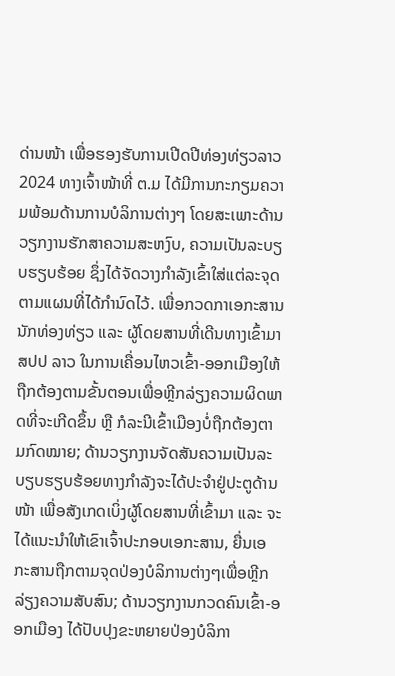ດ່ານໜ້າ ເພື່ອຮອງຮັບການເປີດປີທ່ອງທ່ຽວລາວ 2024 ທາງເຈົ້າໜ້າທີ່ ຕ.ມ ໄດ້ມີການກະກຽມຄວາມພ້ອມດ້ານການບໍລິການຕ່າງໆ ໂດຍສະເພາະດ້ານວຽກງານຮັກສາຄວາມສະຫງົບ, ຄວາມເປັນລະບຽບຮຽບຮ້ອຍ ຊຶ່ງໄດ້ຈັດວາງກໍາລັງເຂົ້າໃສ່ແຕ່ລະຈຸດຕາມແຜນທີ່ໄດ້ກຳນົດໄວ້. ເພື່ອກວດກາເອກະສານນັກທ່ອງທ່ຽວ ແລະ ຜູ້ໂດຍສານທີ່ເດີນທາງເຂົ້າມາ ສປປ ລາວ ໃນການເຄື່ອນໄຫວເຂົ້າ-ອອກເມືອງໃຫ້ຖືກຕ້ອງຕາມຂັ້ນຕອນເພື່ອຫຼີກລ່ຽງຄວາມຜິດພາດທີ່ຈະເກີດຂຶ້ນ ຫຼື ກໍລະນີເຂົ້າເມືອງບໍ່ຖືກຕ້ອງຕາມກົດໝາຍ; ດ້ານວຽກງານຈັດສັນຄວາມເປັນລະບຽບຮຽບຮ້ອຍທາງກໍາລັງຈະໄດ້ປະຈໍາຢູ່ປະຕູດ້ານໜ້າ ເພື່ອສັງເກດເບິ່ງຜູ້ໂດຍສານທີ່ເຂົ້າມາ ແລະ ຈະໄດ້ແນະນໍາໃຫ້ເຂົາເຈົ້າປະກອບເອກະສານ, ຍື່ນເອກະສານຖືກຕາມຈຸດປ່ອງບໍລິການຕ່າງໆເພື່ອຫຼີກລ່ຽງຄວາມສັບສົນ; ດ້ານວຽກງານກວດຄົນເຂົ້າ-ອອກເມືອງ ໄດ້ປັບປຸງຂະຫຍາຍປ່ອງບໍລິກາ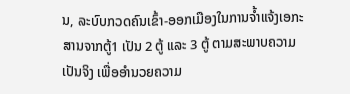ນ, ລະບົບກວດຄົນເຂົ້າ-ອອກເມືອງໃນການຈໍ້າແຈ້ງເອກະສານຈາກຕູ້1 ເປັນ 2 ຕູ້ ແລະ 3 ຕູ້ ຕາມສະພາບຄວາມເປັນຈິງ ເພື່ອອໍານວຍຄວາມ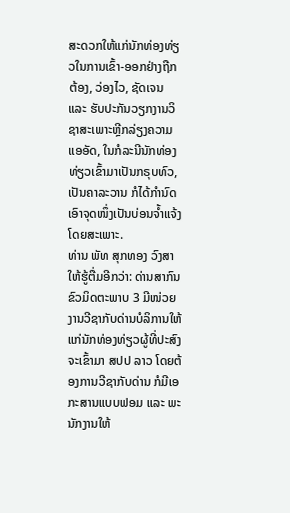ສະດວກໃຫ້ແກ່ນັກທ່ອງທ່ຽວໃນການເຂົ້າ-ອອກຢ່າງຖືກຕ້ອງ, ວ່ອງໄວ, ຊັດເຈນ ແລະ ຮັບປະກັນວຽກງານວິຊາສະເພາະຫຼີກລ່ຽງຄວາມແອອັດ, ໃນກໍລະນີນັກທ່ອງທ່ຽວເຂົ້າມາເປັນກຣຸບທົວ, ເປັນຄາລະວານ ກໍໄດ້ກຳນົດເອົາຈຸດໜຶ່ງເປັນບ່ອນຈໍ້າແຈ້ງໂດຍສະເພາະ.
ທ່ານ ພັທ ສຸກທອງ ວົງສາ ໃຫ້ຮູ້ຕື່ມອີກວ່າ: ດ່ານສາກົນຂົວມິດຕະພາບ 3 ມີໜ່ວຍງານວີຊາກັບດ່ານບໍລິການໃຫ້ແກ່ນັກທ່ອງທ່ຽວຜູ້ທີ່ປະສົງຈະເຂົ້າມາ ສປປ ລາວ ໂດຍຕ້ອງການວີຊາກັບດ່ານ ກໍມີເອກະສານແບບຟອມ ແລະ ພະນັກງານໃຫ້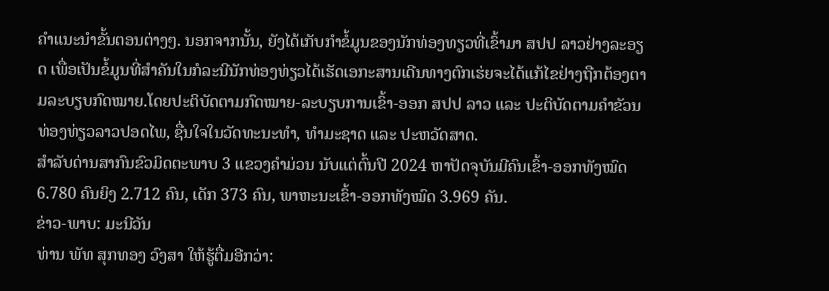ຄໍາແນະນຳຂັ້ນຕອນຕ່າງໆ. ນອກຈາກນັ້ນ, ຍັງໄດ້ເກັບກໍາຂໍ້ມູນຂອງນັກທ່ອງທຽວທີ່ເຂົ້າມາ ສປປ ລາວຢ່າງລະອຽດ ເພື່ອເປັນຂໍ້ມູນທີ່ສໍາຄັນໃນກໍລະນີນັກທ່ອງທ່ຽວໄດ້ເຮັດເອກະສານເດີນທາງຕົກເຮ່ຍຈະໄດ້ແກ້ໄຂຢ່າງຖືກຕ້ອງຕາມລະບຽບກົດໝາຍ.ໂດຍປະຕິບັດຕາມກົດໝາຍ-ລະບຽບການເຂົ້າ-ອອກ ສປປ ລາວ ແລະ ປະຕິບັດຕາມຄຳຂັວນທ່ອງທ່ຽວລາວປອດໄພ, ຊື່ນໃຈໃນວັດທະນະທຳ, ທຳມະຊາດ ແລະ ປະຫວັດສາດ.
ສໍາລັບດ່ານສາກົນຂົວມິດຕະພາບ 3 ແຂວງຄໍາມ່ວນ ນັບແຕ່ຕົ້ນປີ 2024 ຫາປັດຈຸບັນມີຄົນເຂົ້າ-ອອກທັງໝົດ 6.780 ຄົນຍິງ 2.712 ຄົນ, ເດັກ 373 ຄົນ, ພາຫະນະເຂົ້າ-ອອກທັງໝົດ 3.969 ຄັນ.
ຂ່າວ-ພາບ: ມະນີວັນ
ທ່ານ ພັທ ສຸກທອງ ວົງສາ ໃຫ້ຮູ້ຕື່ມອີກວ່າ: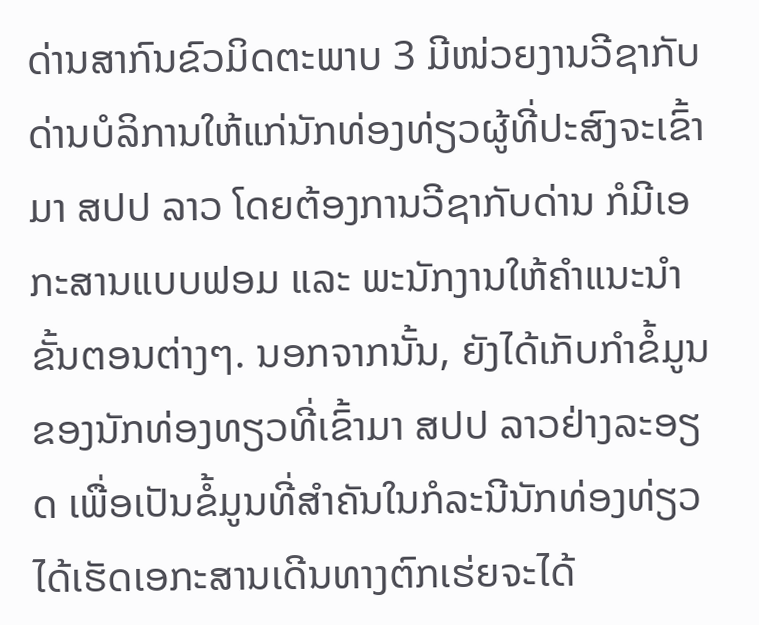ດ່ານສາກົນຂົວມິດຕະພາບ 3 ມີໜ່ວຍງານວີຊາກັບດ່ານບໍລິການໃຫ້ແກ່ນັກທ່ອງທ່ຽວຜູ້ທີ່ປະສົງຈະເຂົ້າມາ ສປປ ລາວ ໂດຍຕ້ອງການວີຊາກັບດ່ານ ກໍມີເອກະສານແບບຟອມ ແລະ ພະນັກງານໃຫ້ຄໍາແນະນຳຂັ້ນຕອນຕ່າງໆ. ນອກຈາກນັ້ນ, ຍັງໄດ້ເກັບກໍາຂໍ້ມູນຂອງນັກທ່ອງທຽວທີ່ເຂົ້າມາ ສປປ ລາວຢ່າງລະອຽດ ເພື່ອເປັນຂໍ້ມູນທີ່ສໍາຄັນໃນກໍລະນີນັກທ່ອງທ່ຽວໄດ້ເຮັດເອກະສານເດີນທາງຕົກເຮ່ຍຈະໄດ້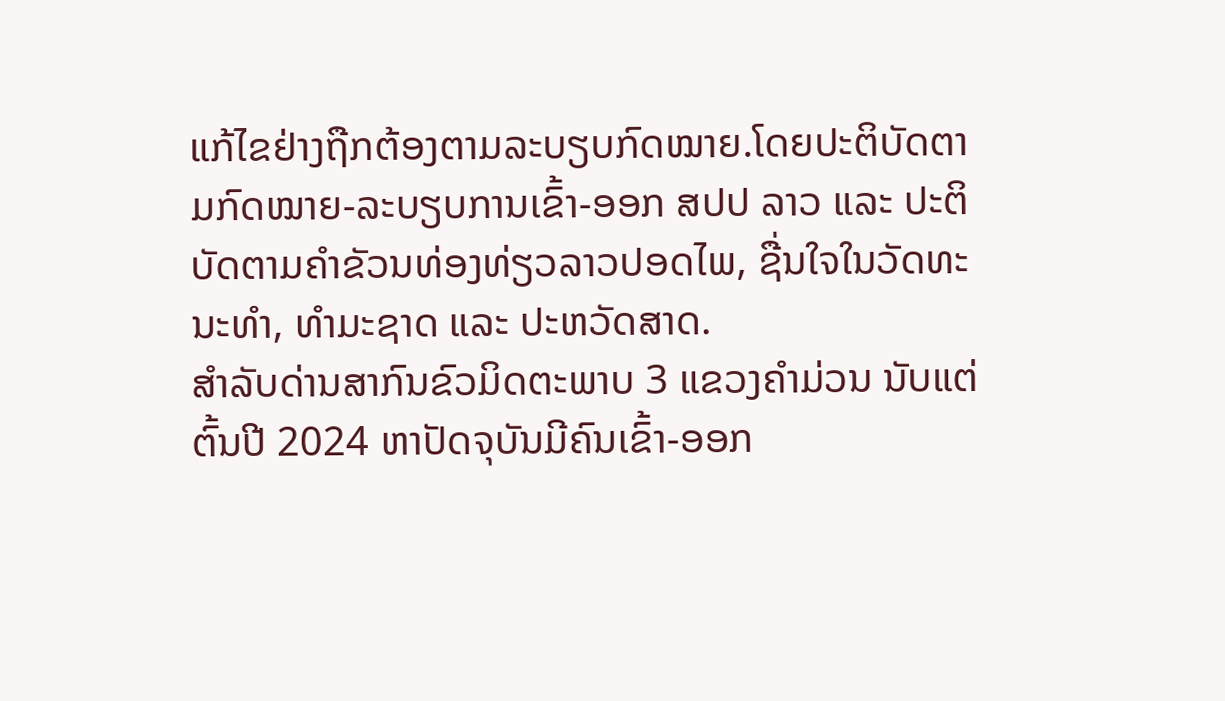ແກ້ໄຂຢ່າງຖືກຕ້ອງຕາມລະບຽບກົດໝາຍ.ໂດຍປະຕິບັດຕາມກົດໝາຍ-ລະບຽບການເຂົ້າ-ອອກ ສປປ ລາວ ແລະ ປະຕິບັດຕາມຄຳຂັວນທ່ອງທ່ຽວລາວປອດໄພ, ຊື່ນໃຈໃນວັດທະນະທຳ, ທຳມະຊາດ ແລະ ປະຫວັດສາດ.
ສໍາລັບດ່ານສາກົນຂົວມິດຕະພາບ 3 ແຂວງຄໍາມ່ວນ ນັບແຕ່ຕົ້ນປີ 2024 ຫາປັດຈຸບັນມີຄົນເຂົ້າ-ອອກ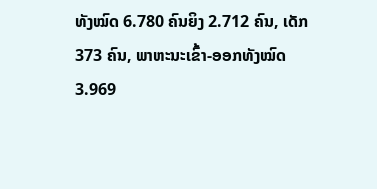ທັງໝົດ 6.780 ຄົນຍິງ 2.712 ຄົນ, ເດັກ 373 ຄົນ, ພາຫະນະເຂົ້າ-ອອກທັງໝົດ 3.969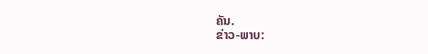ຄັນ.
ຂ່າວ-ພາບ: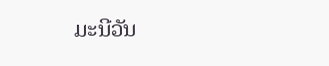ມະນີວັນ